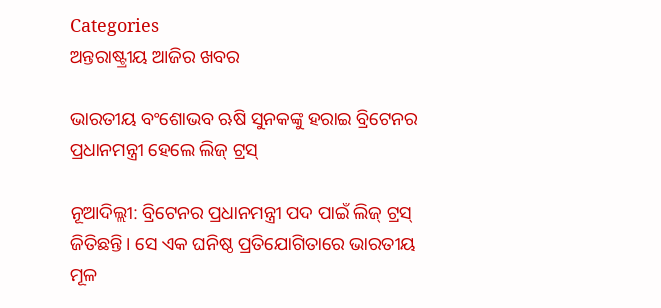Categories
ଅନ୍ତରାଷ୍ଟ୍ରୀୟ ଆଜିର ଖବର

ଭାରତୀୟ ବଂଶୋଭବ ଋଷି ସୁନକଙ୍କୁ ହରାଇ ବ୍ରିଟେନର ପ୍ରଧାନମନ୍ତ୍ରୀ ହେଲେ ଲିଜ୍ ଟ୍ରସ୍

ନୂଆଦିଲ୍ଲୀ: ବ୍ରିଟେନର ପ୍ରଧାନମନ୍ତ୍ରୀ ପଦ ପାଇଁ ଲିଜ୍ ଟ୍ରସ୍ ଜିତିଛନ୍ତି। ସେ ଏକ ଘନିଷ୍ଠ ପ୍ରତିଯୋଗିତାରେ ଭାରତୀୟ ମୂଳ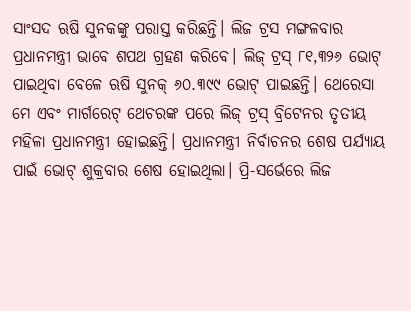ସାଂସଦ ଋଷି ସୁନକଙ୍କୁ ପରାସ୍ତ କରିଛନ୍ତି। ଲିଜ ଟ୍ରସ ମଙ୍ଗଳବାର ପ୍ରଧାନମନ୍ତ୍ରୀ ଭାବେ ଶପଥ ଗ୍ରହଣ କରିବେ। ଲିଜ୍ ଟ୍ରସ୍ ୮୧,୩୨୬ ଭୋଟ୍ ପାଇଥିବା ବେଳେ ଋଷି ସୁନକ୍ ୬୦.୩୯୯ ଭୋଟ୍ ପାଇଛନ୍ତି। ଥେରେସା ମେ ଏବଂ ମାର୍ଗରେଟ୍ ଥେଚରଙ୍କ ପରେ ଲିଜ୍ ଟ୍ରସ୍ ବ୍ରିଟେନର ତୃତୀୟ ମହିଳା ପ୍ରଧାନମନ୍ତ୍ରୀ ହୋଇଛନ୍ତି। ପ୍ରଧାନମନ୍ତ୍ରୀ ନିର୍ବାଚନର ଶେଷ ପର୍ଯ୍ୟାୟ ପାଇଁ ଭୋଟ୍ ଶୁକ୍ରବାର ଶେଷ ହୋଇଥିଲା। ପ୍ରି-ସର୍ଭେରେ ଲିଜ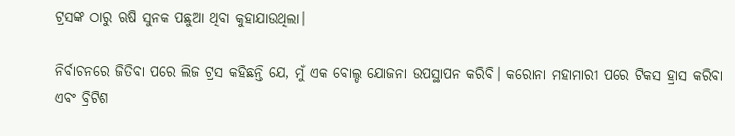ଟ୍ରସଙ୍କ ଠାରୁ ଋଷି ସୁନକ ପଛୁଆ ଥିବା କୁହାଯାଉଥିଲା।

ନିର୍ବାଚନରେ ଜିତିବା ପରେ ଲିଜ ଟ୍ରସ କହିଛନ୍ତି ଯେ, ମୁଁ ଏକ ବୋଲ୍ଡ ଯୋଜନା ଉପସ୍ଥାପନ କରିବି। କରୋନା ମହାମାରୀ ପରେ ଟିକସ ହ୍ରାସ କରିବା ଏବଂ ବ୍ରିଟିଶ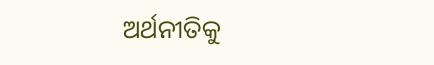ଅର୍ଥନୀତିକୁ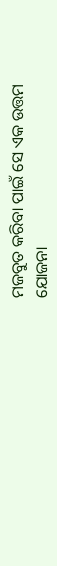ମଜବୁତ କରିବା ପାଇଁ ସେ ଏକ ଉତ୍ତମ ଯୋଜନା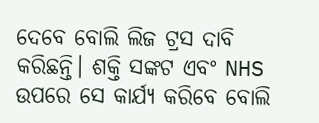ଦେବେ ବୋଲି ଲିଜ ଟ୍ରସ ଦାବି କରିଛନ୍ତି। ଶକ୍ତି ସଙ୍କଟ ଏବଂ NHS ଉପରେ ସେ କାର୍ଯ୍ୟ କରିବେ ବୋଲି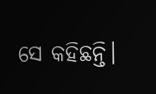ସେ କହିଛନ୍ତି।